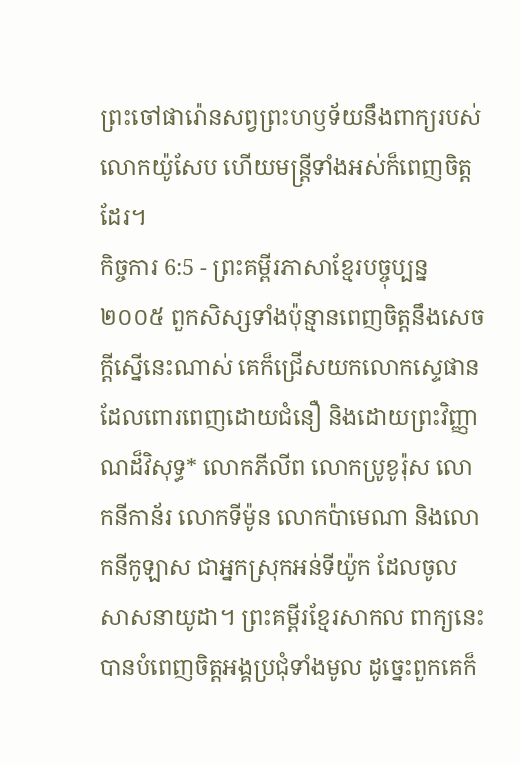ព្រះចៅផារ៉ោនសព្វព្រះហឫទ័យនឹងពាក្យរបស់លោកយ៉ូសែប ហើយមន្ត្រីទាំងអស់ក៏ពេញចិត្តដែរ។
កិច្ចការ 6:5 - ព្រះគម្ពីរភាសាខ្មែរបច្ចុប្បន្ន ២០០៥ ពួកសិស្សទាំងប៉ុន្មានពេញចិត្តនឹងសេចក្ដីស្នើនេះណាស់ គេក៏ជ្រើសយកលោកស្ទេផាន ដែលពោរពេញដោយជំនឿ និងដោយព្រះវិញ្ញាណដ៏វិសុទ្ធ* លោកភីលីព លោកប្រូខូរ៉ុស លោកនីកាន័រ លោកទីម៉ូន លោកប៉ាមេណា និងលោកនីកូឡាស ជាអ្នកស្រុកអន់ទីយ៉ូក ដែលចូលសាសនាយូដា។ ព្រះគម្ពីរខ្មែរសាកល ពាក្យនេះបានបំពេញចិត្តអង្គប្រជុំទាំងមូល ដូច្នេះពួកគេក៏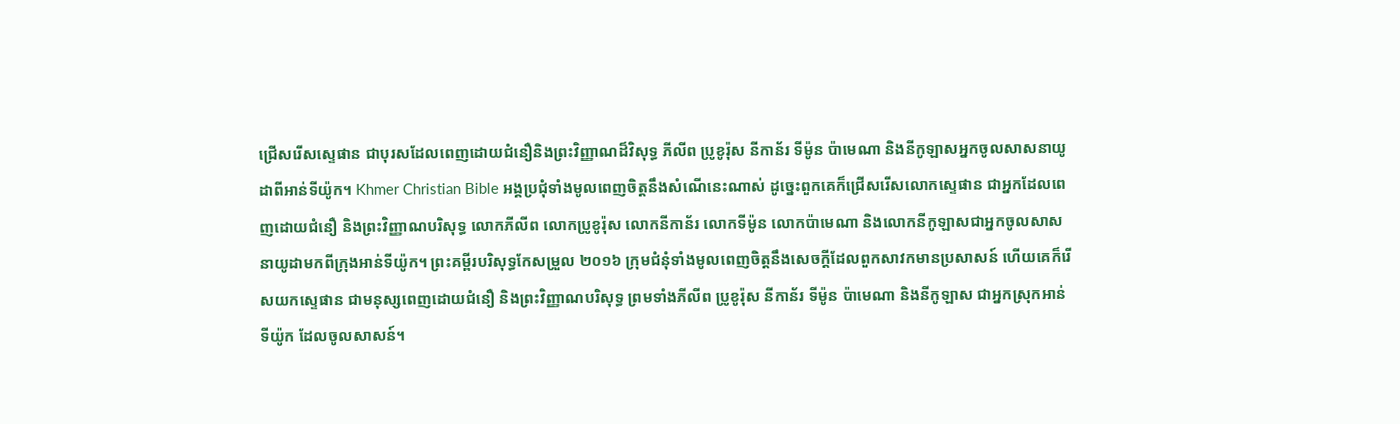ជ្រើសរើសស្ទេផាន ជាបុរសដែលពេញដោយជំនឿនិងព្រះវិញ្ញាណដ៏វិសុទ្ធ ភីលីព ប្រូខូរ៉ុស នីកាន័រ ទីម៉ូន ប៉ាមេណា និងនីកូឡាសអ្នកចូលសាសនាយូដាពីអាន់ទីយ៉ូក។ Khmer Christian Bible អង្គប្រជុំទាំងមូលពេញចិត្ដនឹងសំណើនេះណាស់ ដូច្នេះពួកគេក៏ជ្រើសរើសលោកស្ទេផាន ជាអ្នកដែលពេញដោយជំនឿ និងព្រះវិញ្ញាណបរិសុទ្ធ លោកភីលីព លោកប្រូខូរ៉ុស លោកនីកាន័រ លោកទីម៉ូន លោកប៉ាមេណា និងលោកនីកូឡាសជាអ្នកចូលសាសនាយូដាមកពីក្រុងអាន់ទីយ៉ូក។ ព្រះគម្ពីរបរិសុទ្ធកែសម្រួល ២០១៦ ក្រុមជំនុំទាំងមូលពេញចិត្តនឹងសេចក្ដីដែលពួកសាវកមានប្រសាសន៍ ហើយគេក៏រើសយកស្ទេផាន ជាមនុស្សពេញដោយជំនឿ និងព្រះវិញ្ញាណបរិសុទ្ធ ព្រមទាំងភីលីព ប្រូខូរ៉ុស នីកាន័រ ទីម៉ូន ប៉ាមេណា និងនីកូឡាស ជាអ្នកស្រុកអាន់ទីយ៉ូក ដែលចូលសាសន៍។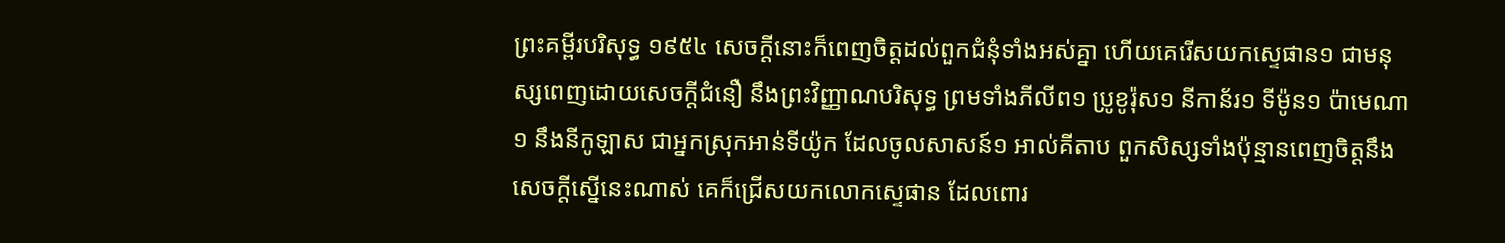ព្រះគម្ពីរបរិសុទ្ធ ១៩៥៤ សេចក្ដីនោះក៏ពេញចិត្តដល់ពួកជំនុំទាំងអស់គ្នា ហើយគេរើសយកស្ទេផាន១ ជាមនុស្សពេញដោយសេចក្ដីជំនឿ នឹងព្រះវិញ្ញាណបរិសុទ្ធ ព្រមទាំងភីលីព១ ប្រូខូរ៉ុស១ នីកាន័រ១ ទីម៉ូន១ ប៉ាមេណា១ នឹងនីកូឡាស ជាអ្នកស្រុកអាន់ទីយ៉ូក ដែលចូលសាសន៍១ អាល់គីតាប ពួកសិស្សទាំងប៉ុន្មានពេញចិត្ដនឹងសេចក្ដីស្នើនេះណាស់ គេក៏ជ្រើសយកលោកស្ទេផាន ដែលពោរ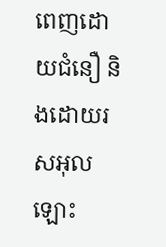ពេញដោយជំនឿ និងដោយរសអុលឡោះ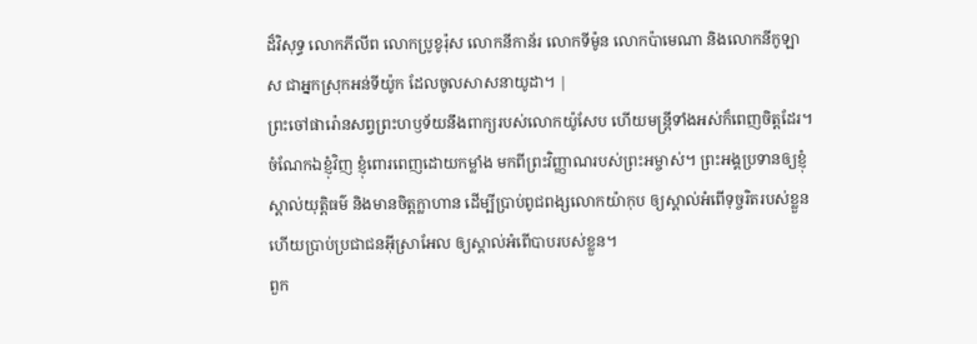ដ៏វិសុទ្ធ លោកភីលីព លោកប្រូខូរ៉ុស លោកនីកាន័រ លោកទីម៉ូន លោកប៉ាមេណា និងលោកនីកូឡាស ជាអ្នកស្រុកអន់ទីយ៉ូក ដែលចូលសាសនាយូដា។ |
ព្រះចៅផារ៉ោនសព្វព្រះហឫទ័យនឹងពាក្យរបស់លោកយ៉ូសែប ហើយមន្ត្រីទាំងអស់ក៏ពេញចិត្តដែរ។
ចំណែកឯខ្ញុំវិញ ខ្ញុំពោរពេញដោយកម្លាំង មកពីព្រះវិញ្ញាណរបស់ព្រះអម្ចាស់។ ព្រះអង្គប្រទានឲ្យខ្ញុំស្គាល់យុត្តិធម៌ និងមានចិត្តក្លាហាន ដើម្បីប្រាប់ពូជពង្សលោកយ៉ាកុប ឲ្យស្គាល់អំពើទុច្ចរិតរបស់ខ្លួន ហើយប្រាប់ប្រជាជនអ៊ីស្រាអែល ឲ្យស្គាល់អំពើបាបរបស់ខ្លួន។
ពួក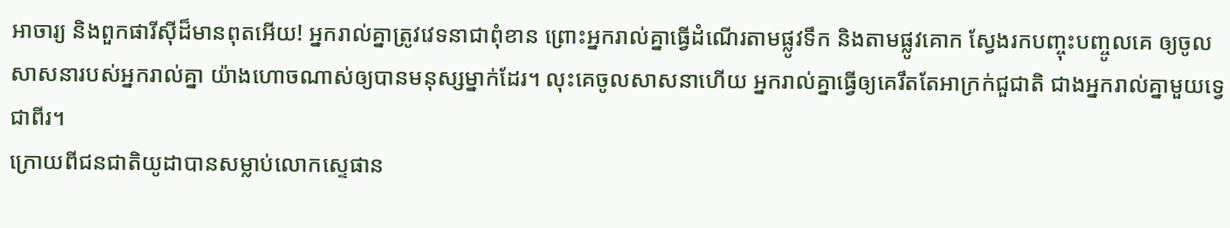អាចារ្យ និងពួកផារីស៊ីដ៏មានពុតអើយ! អ្នករាល់គ្នាត្រូវវេទនាជាពុំខាន ព្រោះអ្នករាល់គ្នាធ្វើដំណើរតាមផ្លូវទឹក និងតាមផ្លូវគោក ស្វែងរកបញ្ចុះបញ្ចូលគេ ឲ្យចូលសាសនារបស់អ្នករាល់គ្នា យ៉ាងហោចណាស់ឲ្យបានមនុស្សម្នាក់ដែរ។ លុះគេចូលសាសនាហើយ អ្នករាល់គ្នាធ្វើឲ្យគេរឹតតែអាក្រក់ជួជាតិ ជាងអ្នករាល់គ្នាមួយទ្វេជាពីរ។
ក្រោយពីជនជាតិយូដាបានសម្លាប់លោកស្ទេផាន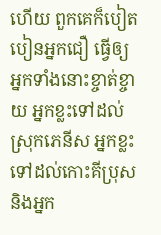ហើយ ពួកគេក៏បៀតបៀនអ្នកជឿ ធ្វើឲ្យអ្នកទាំងនោះខ្ចាត់ខ្ចាយ អ្នកខ្លះទៅដល់ស្រុកភេនីស អ្នកខ្លះទៅដល់កោះគីប្រុស និងអ្នក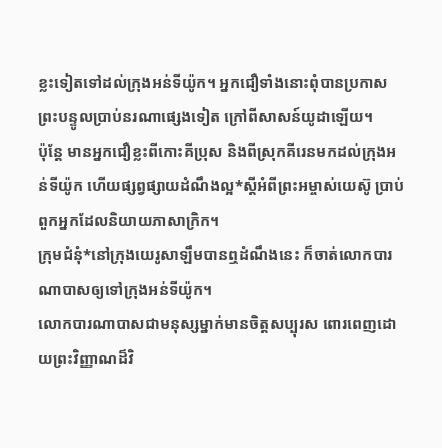ខ្លះទៀតទៅដល់ក្រុងអន់ទីយ៉ូក។ អ្នកជឿទាំងនោះពុំបានប្រកាសព្រះបន្ទូលប្រាប់នរណាផ្សេងទៀត ក្រៅពីសាសន៍យូដាឡើយ។
ប៉ុន្តែ មានអ្នកជឿខ្លះពីកោះគីប្រុស និងពីស្រុកគីរេនមកដល់ក្រុងអន់ទីយ៉ូក ហើយផ្សព្វផ្សាយដំណឹងល្អ*ស្ដីអំពីព្រះអម្ចាស់យេស៊ូ ប្រាប់ពួកអ្នកដែលនិយាយភាសាក្រិក។
ក្រុមជំនុំ*នៅក្រុងយេរូសាឡឹមបានឮដំណឹងនេះ ក៏ចាត់លោកបារណាបាសឲ្យទៅក្រុងអន់ទីយ៉ូក។
លោកបារណាបាសជាមនុស្សម្នាក់មានចិត្តសប្បុរស ពោរពេញដោយព្រះវិញ្ញាណដ៏វិ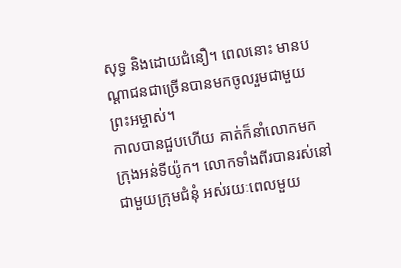សុទ្ធ និងដោយជំនឿ។ ពេលនោះ មានបណ្ដាជនជាច្រើនបានមកចូលរួមជាមួយព្រះអម្ចាស់។
កាលបានជួបហើយ គាត់ក៏នាំលោកមកក្រុងអន់ទីយ៉ូក។ លោកទាំងពីរបានរស់នៅជាមួយក្រុមជំនុំ អស់រយៈពេលមួយ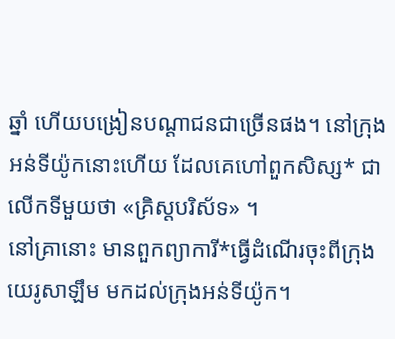ឆ្នាំ ហើយបង្រៀនបណ្ដាជនជាច្រើនផង។ នៅក្រុងអន់ទីយ៉ូកនោះហើយ ដែលគេហៅពួកសិស្ស* ជាលើកទីមួយថា «គ្រិស្តបរិស័ទ» ។
នៅគ្រានោះ មានពួកព្យាការី*ធ្វើដំណើរចុះពីក្រុងយេរូសាឡឹម មកដល់ក្រុងអន់ទីយ៉ូក។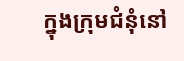ក្នុងក្រុមជំនុំនៅ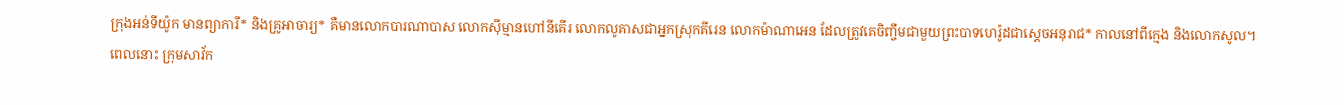ក្រុងអន់ទីយ៉ូក មានព្យាការី* និងគ្រូអាចារ្យ* គឺមានលោកបារណាបាស លោកស៊ីម្មានហៅនីគើរ លោកលូគាសជាអ្នកស្រុកគីរេន លោកម៉ាណាអេន ដែលត្រូវគេចិញ្ចឹមជាមួយព្រះបាទហេរ៉ូដជាស្ដេចអនុរាជ* កាលនៅពីក្មេង និងលោកសូល។
ពេលនោះ ក្រុមសាវ័ក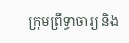ក្រុមព្រឹទ្ធាចារ្យ និង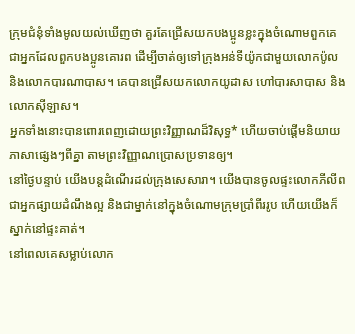ក្រុមជំនុំទាំងមូលយល់ឃើញថា គួរតែជ្រើសយកបងប្អូនខ្លះក្នុងចំណោមពួកគេ ជាអ្នកដែលពួកបងប្អូនគោរព ដើម្បីចាត់ឲ្យទៅក្រុងអន់ទីយ៉ូកជាមួយលោកប៉ូល និងលោកបារណាបាស។ គេបានជ្រើសយកលោកយូដាស ហៅបារសាបាស និងលោកស៊ីឡាស។
អ្នកទាំងនោះបានពោរពេញដោយព្រះវិញ្ញាណដ៏វិសុទ្ធ* ហើយចាប់ផ្ដើមនិយាយភាសាផ្សេងៗពីគ្នា តាមព្រះវិញ្ញាណប្រោសប្រទានឲ្យ។
នៅថ្ងៃបន្ទាប់ យើងបន្តដំណើរដល់ក្រុងសេសារា។ យើងបានចូលផ្ទះលោកភីលីព ជាអ្នកផ្សាយដំណឹងល្អ និងជាម្នាក់នៅក្នុងចំណោមក្រុមប្រាំពីររូប ហើយយើងក៏ស្នាក់នៅផ្ទះគាត់។
នៅពេលគេសម្លាប់លោក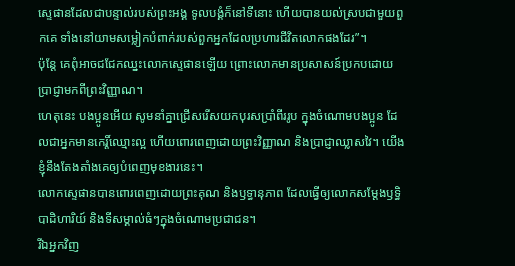ស្ទេផានដែលជាបន្ទាល់របស់ព្រះអង្គ ទូលបង្គំក៏នៅទីនោះ ហើយបានយល់ស្របជាមួយពួកគេ ទាំងនៅយាមសម្លៀកបំពាក់របស់ពួកអ្នកដែលប្រហារជីវិតលោកផងដែរ”។
ប៉ុន្តែ គេពុំអាចជជែកឈ្នះលោកស្ទេផានឡើយ ព្រោះលោកមានប្រសាសន៍ប្រកបដោយប្រាជ្ញាមកពីព្រះវិញ្ញាណ។
ហេតុនេះ បងប្អូនអើយ សូមនាំគ្នាជ្រើសរើសយកបុរសប្រាំពីររូប ក្នុងចំណោមបងប្អូន ដែលជាអ្នកមានកេរ្តិ៍ឈ្មោះល្អ ហើយពោរពេញដោយព្រះវិញ្ញាណ និងប្រាជ្ញាឈ្លាសវៃ។ យើងខ្ញុំនឹងតែងតាំងគេឲ្យបំពេញមុខងារនេះ។
លោកស្ទេផានបានពោរពេញដោយព្រះគុណ និងឫទ្ធានុភាព ដែលធ្វើឲ្យលោកសម្តែងឫទ្ធិបាដិហារិយ៍ និងទីសម្គាល់ធំៗក្នុងចំណោមប្រជាជន។
រីឯអ្នកវិញ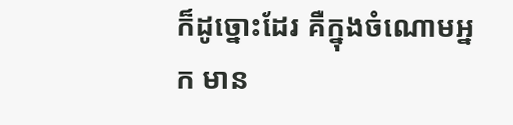ក៏ដូច្នោះដែរ គឺក្នុងចំណោមអ្នក មាន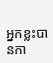អ្នកខ្លះបានកា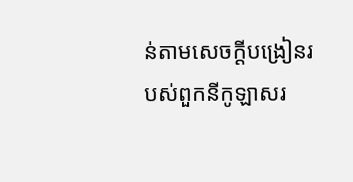ន់តាមសេចក្ដីបង្រៀនរបស់ពួកនីកូឡាសរ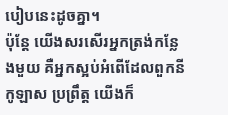បៀបនេះដូចគ្នា។
ប៉ុន្តែ យើងសរសើរអ្នកត្រង់កន្លែងមួយ គឺអ្នកស្អប់អំពើដែលពួកនីកូឡាស ប្រព្រឹត្ដ យើងក៏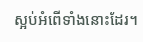ស្អប់អំពើទាំងនោះដែរ។